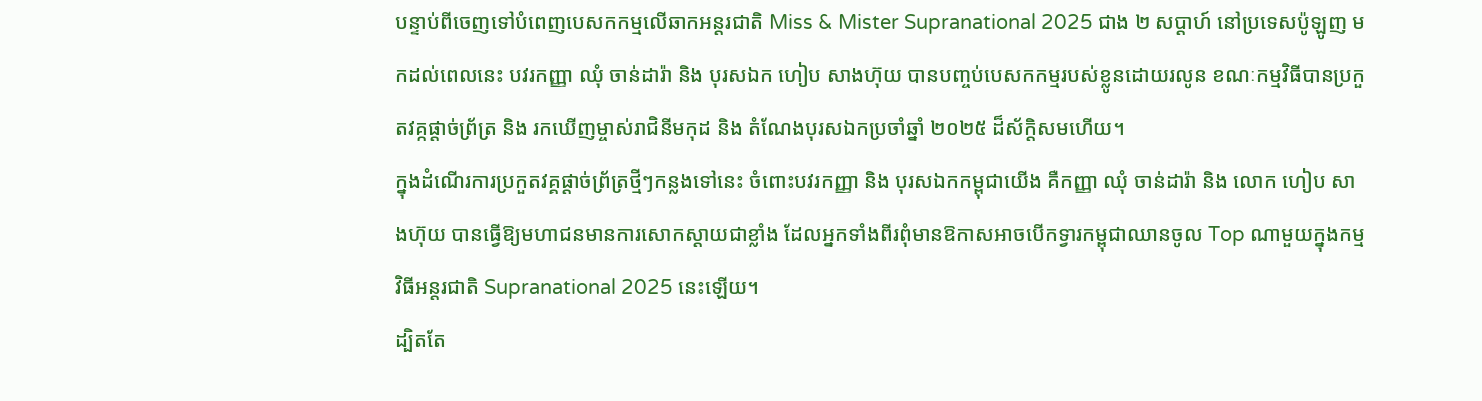បន្ទាប់ពីចេញទៅបំពេញបេសកកម្មលើឆាកអន្តរជាតិ Miss & Mister Supranational 2025 ជាង ២ សប្ដាហ៍ នៅប្រទេសប៉ូឡូញ មកដល់ពេលនេះ បវរកញ្ញា ឈុំ ចាន់ដារ៉ា និង បុរសឯក ហៀប សាងហ៊ុយ បានបញ្ចប់បេសកកម្មរបស់ខ្លូនដោយរលូន ខណៈកម្មវិធីបានប្រកួតវគ្កផ្ដាច់ព្រ័ត្រ និង រកឃើញម្ចាស់រាជិនីមកុដ និង តំណែងបុរសឯកប្រចាំឆ្នាំ ២០២៥ ដ៏ស័ក្តិសមហើយ។
ក្នុងដំណើរការប្រកួតវគ្គផ្ដាច់ព្រ័ត្រថ្មីៗកន្លងទៅនេះ ចំពោះបវរកញ្ញា និង បុរសឯកកម្ពុជាយើង គឺកញ្ញា ឈុំ ចាន់ដារ៉ា និង លោក ហៀប សាងហ៊ុយ បានធ្វើឱ្យមហាជនមានការសោកស្ដាយជាខ្លាំង ដែលអ្នកទាំងពីរពុំមានឱកាសអាចបើកទ្វារកម្ពុជាឈានចូល Top ណាមួយក្នុងកម្មវិធីអន្តរជាតិ Supranational 2025 នេះឡើយ។
ដ្បិតតែ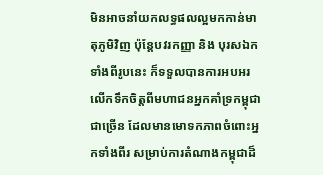មិនអាចនាំយកលទ្ធផលល្អមកកាន់មាតុភូមិវិញ ប៉ុន្តែបវរកញ្ញា និង បុរសឯកទាំងពីរូបនេះ ក៏ទទួលបានការអបអរលើកទឹកចិត្តពីមហាជនអ្នកគាំទ្រកម្ពុជាជាច្រើន ដែលមានមោទកភាពចំពោះអ្នកទាំងពីរ សម្រាប់ការតំណាងកម្ពុជាដ៏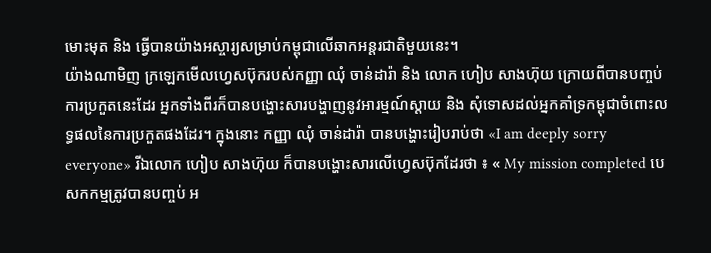មោះមុត និង ធ្វើបានយ៉ាងអស្ចារ្យសម្រាប់កម្ពុជាលើឆាកអន្តរជាតិមួយនេះ។
យ៉ាងណាមិញ ក្រឡេកមើលហ្វេសប៊ុករបស់កញ្ញា ឈុំ ចាន់ដារ៉ា និង លោក ហៀប សាងហ៊ុយ ក្រោយពីបានបញ្ចប់ការប្រកួតនេះដែរ អ្នកទាំងពីរក៏បានបង្ហោះសារបង្ហាញនូវអារម្មណ៍ស្ដាយ និង សុំទោសដល់អ្នកគាំទ្រកម្ពុជាចំពោះលទ្ធផលនៃការប្រកួតផងដែរ។ ក្នុងនោះ កញ្ញា ឈុំ ចាន់ដារ៉ា បានបង្ហោះរៀបរាប់ថា «I am deeply sorry everyone» រីឯលោក ហៀប សាងហ៊ុយ ក៏បានបង្ហោះសារលើហ្វេសប៊ុកដែរថា ៖ « My mission completed បេសកកម្មត្រូវបានបញ្ចប់ អ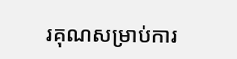រគុណសម្រាប់ការ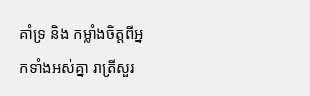គាំទ្រ និង កម្លាំងចិត្តពីអ្នកទាំងអស់គ្នា រាត្រីសួរ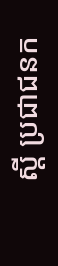ស្ដី ប្រជាជនក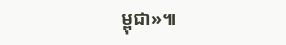ម្ពុជា»៕